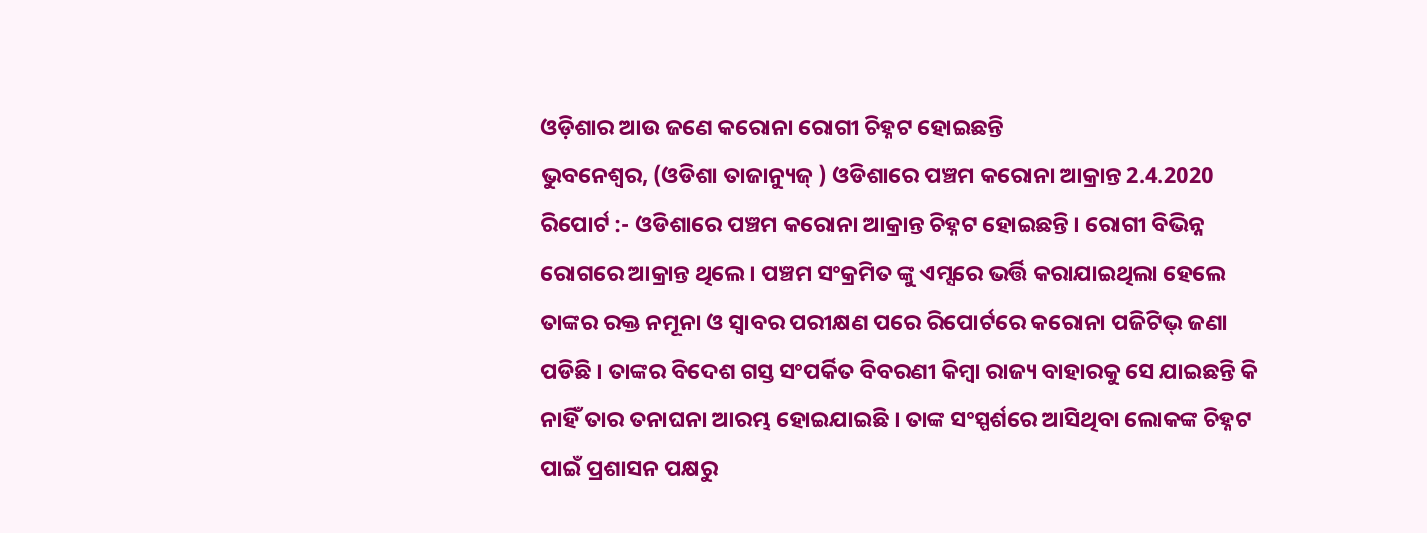ଓଡ଼ିଶାର ଆଉ ଜଣେ କରୋନା ରୋଗୀ ଚିହ୍ନଟ ହୋଇଛନ୍ତି
ଭୁବନେଶ୍ୱର, (ଓଡିଶା ତାଜାନ୍ୟୁଜ୍ ) ଓଡିଶାରେ ପଞ୍ଚମ କରୋନା ଆକ୍ରାନ୍ତ 2.4.2020 ରିପୋର୍ଟ :- ଓଡିଶାରେ ପଞ୍ଚମ କରୋନା ଆକ୍ରାନ୍ତ ଚିହ୍ନଟ ହୋଇଛନ୍ତି । ରୋଗୀ ବିଭିନ୍ନ ରୋଗରେ ଆକ୍ରାନ୍ତ ଥିଲେ । ପଞ୍ଚମ ସଂକ୍ରମିତ ଙ୍କୁ ଏମ୍ସରେ ଭର୍ତ୍ତି କରାଯାଇଥିଲା ହେଲେ ତାଙ୍କର ରକ୍ତ ନମୂନା ଓ ସ୍ଵାବର ପରୀକ୍ଷଣ ପରେ ରିପୋର୍ଟରେ କରୋନା ପଜିଟିଭ୍ ଜଣା ପଡିଛି । ତାଙ୍କର ବିଦେଶ ଗସ୍ତ ସଂପର୍କିତ ବିବରଣୀ କିମ୍ବା ରାଜ୍ୟ ବାହାରକୁ ସେ ଯାଇଛନ୍ତି କି ନାହିଁ ତାର ତନାଘନା ଆରମ୍ଭ ହୋଇଯାଇଛି । ତାଙ୍କ ସଂସ୍ପର୍ଶରେ ଆସିଥିବା ଲୋକଙ୍କ ଚିହ୍ନଟ ପାଇଁ ପ୍ରଶାସନ ପକ୍ଷରୁ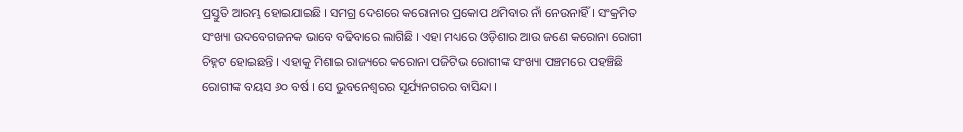ପ୍ରସ୍ତୁତି ଆରମ୍ଭ ହୋଇଯାଇଛି । ସମଗ୍ର ଦେଶରେ କରୋନାର ପ୍ରକୋପ ଥମିବାର ନାଁ ନେଉନାହିଁ । ସଂକ୍ରମିତ ସଂଖ୍ୟା ଉଦବେଗଜନକ ଭାବେ ବଢିବାରେ ଲାଗିଛି । ଏହା ମଧ୍ୟରେ ଓଡ଼ିଶାର ଆଉ ଜଣେ କରୋନା ରୋଗୀ ଚିହ୍ନଟ ହୋଇଛନ୍ତି । ଏହାକୁ ମିଶାଇ ରାଜ୍ୟରେ କରୋନା ପଜିଟିଭ ରୋଗୀଙ୍କ ସଂଖ୍ୟା ପଞ୍ଚମରେ ପହଞ୍ଚିଛି ରୋଗୀଙ୍କ ବୟସ ୬୦ ବର୍ଷ । ସେ ଭୁବନେଶ୍ଵରର ସୂର୍ଯ୍ୟନଗରର ବାସିନ୍ଦା ।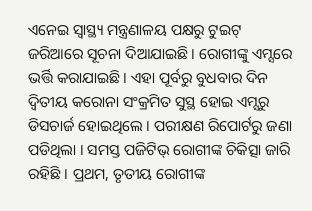ଏନେଇ ସ୍ଵାସ୍ଥ୍ୟ ମନ୍ତ୍ରଣାଳୟ ପକ୍ଷରୁ ଟୁଇଟ୍ ଜରିଆରେ ସୂଚନା ଦିଆଯାଇଛି । ରୋଗୀଙ୍କୁ ଏମ୍ସରେ ଭର୍ତ୍ତି କରାଯାଇଛି । ଏହା ପୂର୍ବରୁ ବୁଧବାର ଦିନ ଦ୍ଵିତୀୟ କରୋନା ସଂକ୍ରମିତ ସୁସ୍ଥ ହୋଇ ଏମ୍ସରୁ ଡିସଚାର୍ଜ ହୋଇଥିଲେ । ପରୀକ୍ଷଣ ରିପୋର୍ଟରୁ ଜଣା ପଡିଥିଲା । ସମସ୍ତ ପଜିଟିଭ୍ ରୋଗୀଙ୍କ ଚିକିତ୍ସା ଜାରି ରହିଛି । ପ୍ରଥମ, ତୃତୀୟ ରୋଗୀଙ୍କ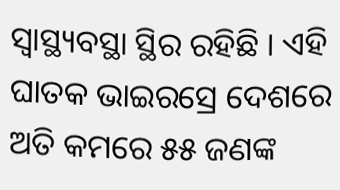ସ୍ଵାସ୍ଥ୍ୟବସ୍ଥା ସ୍ଥିର ରହିଛି । ଏହି ଘାତକ ଭାଇରସ୍ରେ ଦେଶରେ ଅତି କମରେ ୫୫ ଜଣଙ୍କ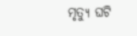ମୃତ୍ୟୁ ଘଟି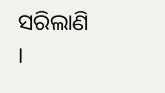ସରିଲାଣି ।